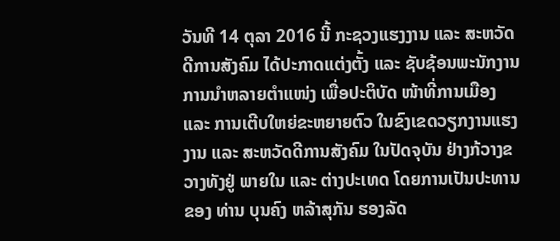ວັນທີ 14 ຕຸລາ 2016 ນີ້ ກະຊວງແຮງງານ ແລະ ສະຫວັດດີການສັງຄົມ ໄດ້ປະກາດແຕ່ງຕັ້ງ ແລະ ຊັບຊ້ອນພະນັກງານ ການນໍາຫລາຍຕໍາແໜ່ງ ເພື່ອປະຕິບັດ ໜ້າທີ່ການເມືອງ ແລະ ການເຕີບໃຫຍ່ຂະຫຍາຍຕົວ ໃນຂົງເຂດວຽກງານແຮງງານ ແລະ ສະຫວັດດີການສັງຄົມ ໃນປັດຈຸບັນ ຢ່າງກ້ວາງຂວາງທັງຢູ່ ພາຍໃນ ແລະ ຕ່າງປະເທດ ໂດຍການເປັນປະທານ ຂອງ ທ່ານ ບຸນຄົງ ຫລ້າສຸກັນ ຮອງລັດ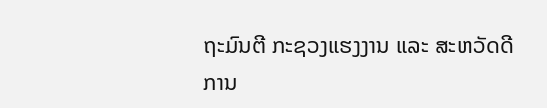ຖະມົນຕີ ກະຊວງແຮງງານ ແລະ ສະຫວັດດີການ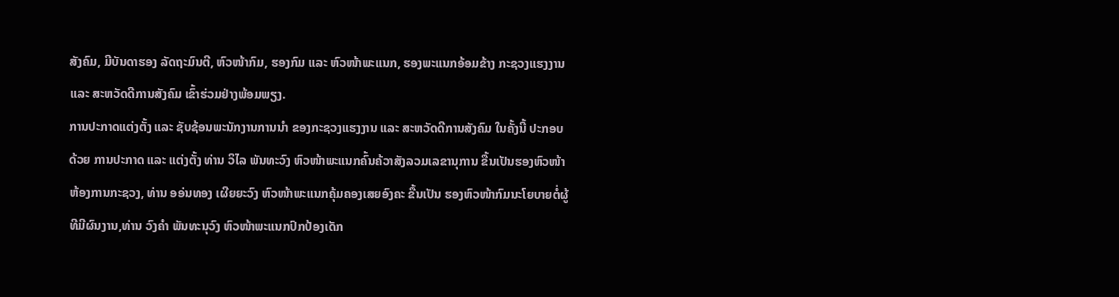ສັງຄົມ, ມີບັນດາຮອງ ລັດຖະມົນຕີ, ຫົວໜ້າກົມ, ຮອງກົມ ແລະ ຫົວໜ້າພະແນກ, ຮອງພະແນກອ້ອມຂ້າງ ກະຊວງແຮງງານ ແລະ ສະຫວັດດີການສັງຄົມ ເຂົ້າຮ່ວມຢ່າງພ້ອມພຽງ.
ການປະກາດແຕ່ງຕັ້ງ ແລະ ຊັບຊ້ອນພະນັກງານການນໍາ ຂອງກະຊວງແຮງງານ ແລະ ສະຫວັດດີການສັງຄົມ ໃນຄັ້ງນີ້ ປະກອບດ້ວຍ ການປະກາດ ແລະ ແຕ່ງຕັ້ງ ທ່ານ ວິໄລ ພັນທະວົງ ຫົວໜ້າພະແນກຄົ້ນຄ້ວາສັງລວມເລຂານຸການ ຂື້ນເປັນຮອງຫົວໜ້າຫ້ອງການກະຊວງ, ທ່ານ ອອ່ນທອງ ເຜີຍຍະວົງ ຫົວໜ້າພະແນກຄຸ້ມຄອງເສຍອົງຄະ ຂື້ນເປັນ ຮອງຫົວໜ້າກົມນະໂຍບາຍຕໍ່ຜູ້ທີມີຜົນງານ,ທ່ານ ວົງຄຳ ພັນທະນຸວົງ ຫົວໜ້າພະແນກປົກປ້ອງເດັກ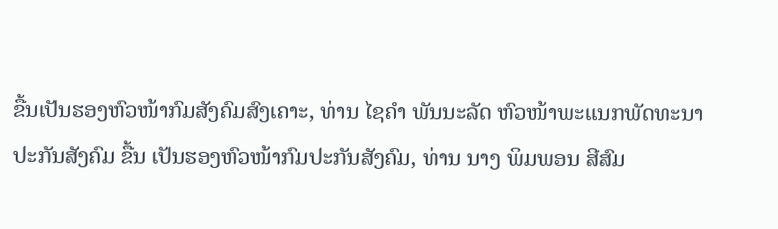ຂື້ນເປັນຮອງຫົວໜ້າກົມສັງຄົມສົງເຄາະ, ທ່ານ ໄຊຄຳ ພັນນະລັດ ຫົວໜ້າພະແນກພັດທະນາປະກັນສັງຄົມ ຂື້ນ ເປັນຮອງຫົວໜ້າກົມປະກັນສັງຄົມ, ທ່ານ ນາງ ພິມພອນ ສີສົມ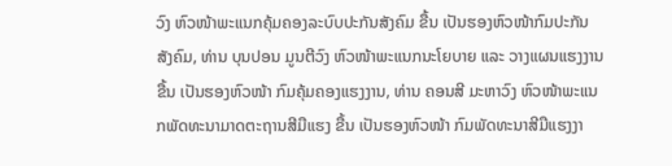ວົງ ຫົວໜ້າພະແນກຄຸ້ມຄອງລະບົບປະກັນສັງຄົມ ຂື້ນ ເປັນຮອງຫົວໜ້າກົມປະກັນສັງຄົມ, ທ່ານ ບຸນປອນ ມູນຕີວົງ ຫົວໜ້າພະແນກນະໂຍບາຍ ແລະ ວາງແຜນແຮງງານ ຂື້ນ ເປັນຮອງຫົວໜ້າ ກົມຄຸ້ມຄອງແຮງງານ, ທ່ານ ຄອນສີ ມະຫາວົງ ຫົວໜ້າພະແນກພັດທະນາມາດຕະຖານສີມືແຮງ ຂື້ນ ເປັນຮອງຫົວໜ້າ ກົມພັດທະນາສີມືແຮງງາ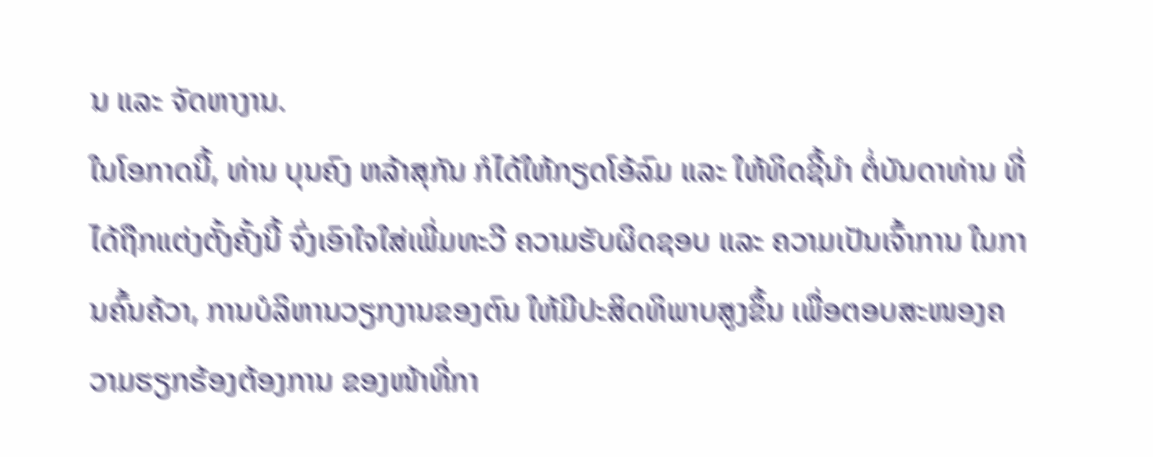ນ ແລະ ຈັດຫາງານ.
ໃນໂອກາດນີ້, ທ່ານ ບຸນຄົງ ຫລ້າສຸກັນ ກໍໄດ້ໃຫ້ກຽດໂອ້ລົມ ແລະ ໃຫ້ທິດຊີ້ນໍາ ຕໍ່ບັນດາທ່ານ ທີ່ໄດ້ຖືກແຕ່ງຕັ້ງຄັ້ງນີ້ ຈົ່ງເອົາໃຈໃສ່ເພີ່ມທະວີ ຄວາມຮັບຜິດຊອບ ແລະ ຄວາມເປັນເຈົ້າການ ໃນການຄົ້ນຄ້ວາ, ການບໍລິຫານວຽກງານຂອງຕົນ ໃຫ້ມີປະສິດທິພາບສູງຂຶ້ນ ເພື່ອຕອບສະໜອງຄວາມຮຽກຮ້ອງຕ້ອງການ ຂອງໜ້າທີ່ກາ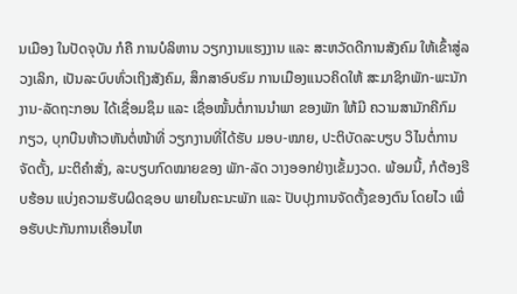ນເມືອງ ໃນປັດຈຸບັນ ກໍຄື ການບໍລິຫານ ວຽກງານແຮງງານ ແລະ ສະຫວັດດີການສັງຄົມ ໃຫ້ເຂົ້າສູ່ລວງເລິກ, ເປັນລະບົບທົ່ວເຖິງສັງຄົມ, ສຶກສາອົບຮົມ ການເມືອງແນວຄິດໃຫ້ ສະມາຊິກພັກ-ພະນັກງານ-ລັດຖະກອນ ໄດ້ເຊື່ອມຊຶມ ແລະ ເຊື່ອໝັ້ນຕໍ່ການນໍາພາ ຂອງພັກ ໃຫ້ມີ ຄວາມສາມັກຄີກົມກຽວ, ບຸກບືນຫ້າວຫັນຕໍ່ໜ້າທີ່ ວຽກງານທີ່ໄດ້ຮັບ ມອບ-ໝາຍ, ປະຕິບັດລະບຽບ ວິໄນຕໍ່ການຈັດຕັ້ງ, ມະຕິຄໍາສັ່ງ, ລະບຽບກົດໝາຍຂອງ ພັກ-ລັດ ວາງອອກຢ່າງເຂັ້ມງວດ. ພ້ອມນີ້, ກໍຕ້ອງຮີບຮ້ອນ ແບ່ງຄວາມຮັບຜິດຊອບ ພາຍໃນຄະນະພັກ ແລະ ປັບປຸງການຈັດຕັ້ງຂອງຕົນ ໂດຍໄວ ເພື່ອຮັບປະກັນການເຄື່ອນໄຫ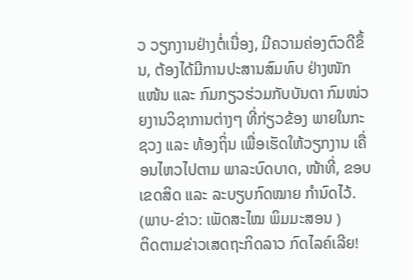ວ ວຽກງານຢ່າງຕໍ່ເນື່ອງ, ມີຄວາມຄ່ອງຕົວດີຂຶ້ນ, ຕ້ອງໄດ້ມີການປະສານສົມທົບ ຢ່າງໜັກແໜ້ນ ແລະ ກົມກຽວຮ່ວມກັບບັນດາ ກົມໜ່ວຍງານວິຊາການຕ່າງໆ ທີ່ກ່ຽວຂ້ອງ ພາຍໃນກະຊວງ ແລະ ທ້ອງຖິ່ນ ເພື່ອເຮັດໃຫ້ວຽກງານ ເຄື່ອນໄຫວໄປຕາມ ພາລະບົດບາດ, ໜ້າທີ່, ຂອບເຂດສິດ ແລະ ລະບຽບກົດໝາຍ ກໍານົດໄວ້.
(ພາບ-ຂ່າວ: ເພັດສະໄໝ ພິມມະສອນ )
ຕິດຕາມຂ່າວເສດຖະກິດລາວ ກົດໄລຄ໌ເລີຍ!